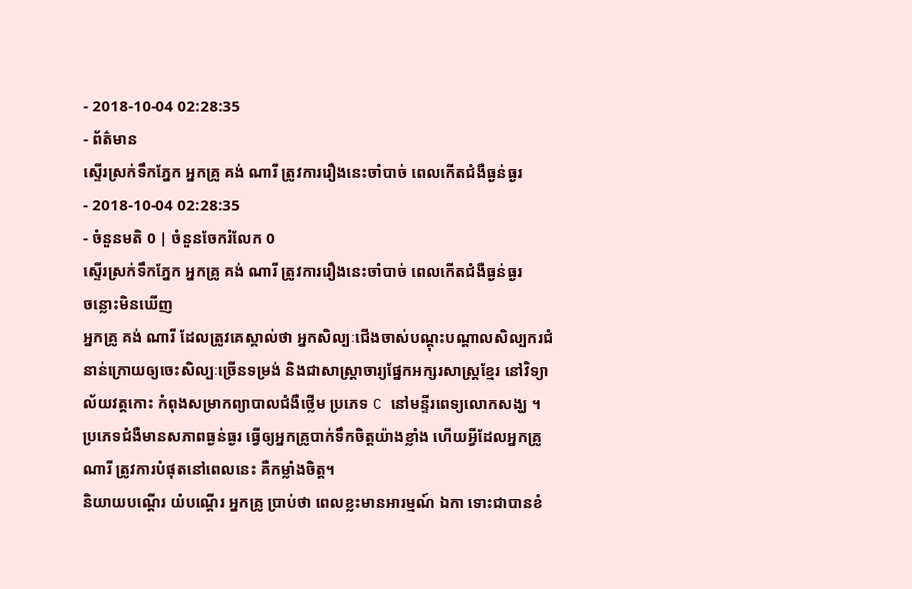- 2018-10-04 02:28:35
- ព័ត៌មាន
ស្ទើរស្រក់ទឹកភ្នែក អ្នកគ្រូ គង់ ណារី ត្រូវការរឿងនេះចាំបាច់ ពេលកើតជំងឺធ្ងន់ធ្ងរ
- 2018-10-04 02:28:35
- ចំនួនមតិ 0 | ចំនួនចែករំលែក 0
ស្ទើរស្រក់ទឹកភ្នែក អ្នកគ្រូ គង់ ណារី ត្រូវការរឿងនេះចាំបាច់ ពេលកើតជំងឺធ្ងន់ធ្ងរ
ចន្លោះមិនឃើញ
អ្នកគ្រូ គង់ ណារី ដែលត្រូវគេស្គាល់ថា អ្នកសិល្បៈជើងចាស់បណ្ដុះបណ្ដាលសិល្បករជំនាន់ក្រោយឲ្យចេះសិល្បៈច្រើនទម្រង់ និងជាសាស្ត្រាចារ្យផ្នែកអក្សរសាស្ត្រខ្មែរ នៅវិទ្យាល័យវត្តកោះ កំពុងសម្រាកព្យាបាលជំងឺថ្លើម ប្រភេទ C នៅមន្ទីរពេទ្យលោកសង្ឃ ។
ប្រភេទជំងឺមានសភាពធ្ងន់ធ្ងរ ធ្វើឲ្យអ្នកគ្រូបាក់ទឹកចិត្តយ៉ាងខ្លាំង ហើយអ្វីដែលអ្នកគ្រូ ណារី ត្រូវការបំផុតនៅពេលនេះ គឺកម្លាំងចិត្ត។
និយាយបណ្ដើរ យំបណ្ដើរ អ្នកគ្រូ ប្រាប់ថា ពេលខ្លះមានអារម្មណ៍ ឯកា ទោះជាបានខំ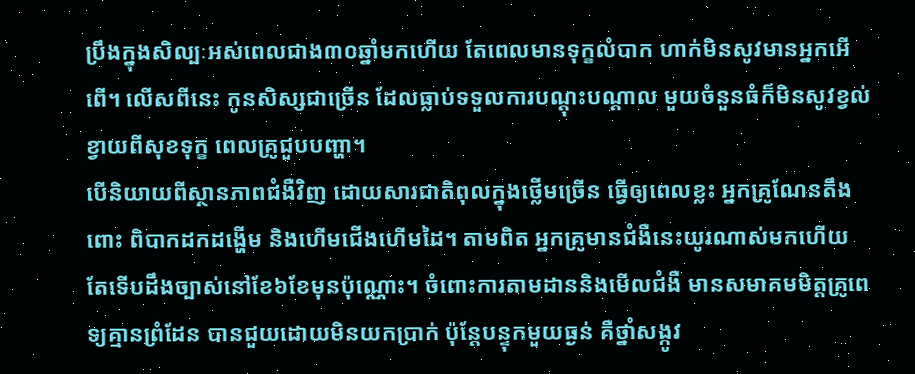ប្រឹងក្នុងសិល្បៈអស់ពេលជាង៣០ឆ្នាំមកហើយ តែពេលមានទុក្ខលំបាក ហាក់មិនសូវមានអ្នកអើពើ។ លើសពីនេះ កូនសិស្សជាច្រើន ដែលធ្លាប់ទទួលការបណ្ដុះបណ្ដាល មួយចំនួនធំក៏មិនសូវខ្វល់ខ្វាយពីសុខទុក្ខ ពេលគ្រូជួបបញ្ហា។
បើនិយាយពីស្ថានភាពជំងឺវិញ ដោយសារជាតិពុលក្នុងថ្លើមច្រើន ធ្វើឲ្យពេលខ្លះ អ្នកគ្រូណែនតឹងពោះ ពិបាកដកដង្ហើម និងហើមជើងហើមដៃ។ តាមពិត អ្នកគ្រូមានជំងឺនេះយូរណាស់មកហើយ តែទើបដឹងច្បាស់នៅខែ៦ខែមុនប៉ុណ្ណោះ។ ចំពោះការតាមដាននិងមើលជំងឺ មានសមាគមមិត្តគ្រូពេទ្យគ្មានព្រំដែន បានជួយដោយមិនយកប្រាក់ ប៉ុន្តែបន្ទុកមួយធ្ងន់ គឺថ្នាំសង្កូវ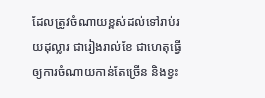ដែលត្រូវចំណាយខ្ពស់ដល់ទៅរាប់រយដុល្លារ ជារៀងរាល់ខែ ជាហេតុធ្វើឲ្យការចំណាយកាន់តែច្រើន និងខ្វះ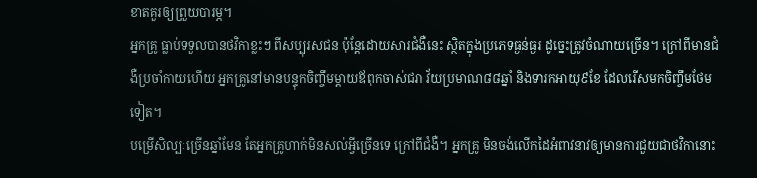ខាតគួរឲ្យព្រួយបារម្ភ។
អ្នកគ្រូ ធ្លាប់ទទួលបានថវិកាខ្លះៗ ពីសប្បុរសជន ប៉ុន្តែដោយសារជំងឺនេះ ស្ថិតក្នុងប្រភេទធ្ងន់ធ្ងរ ដូច្នេះត្រូវចំណាយច្រើន។ ក្រៅពីមានជំងឺប្រចាំកាយហើយ អ្នកគ្រូនៅមានបន្ទុកចិញ្ចឹមម្ដាយឪពុកចាស់ជរា វ័យប្រមាណ៨៨ឆ្នាំ និងទារកអាយុ៩ខែ ដែលរើសមកចិញ្ចឹមថែមទៀត។
បម្រើសិល្បៈច្រើនឆ្នាំមែន តែអ្នកគ្រូហាក់មិនសល់អ្វីច្រើនទេ ក្រៅពីជំងឺ។ អ្នកគ្រូ មិនចង់លើកដៃអំពាវនាវឲ្យមានការជួយជាថវិកានោះ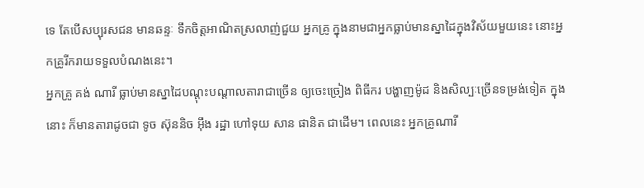ទេ តែបើសប្បុរសជន មានឆន្ទៈ ទឹកចិត្តអាណិតស្រលាញ់ជួយ អ្នកគ្រូ ក្នុងនាមជាអ្នកធ្លាប់មានស្នាដៃក្នុងវិស័យមួយនេះ នោះអ្នកគ្រូរីករាយទទួលបំណងនេះ។
អ្នកគ្រូ គង់ ណារី ធ្លាប់មានស្នាដៃបណ្ដុះបណ្ដាលតារាជាច្រើន ឲ្យចេះច្រៀង ពិធីករ បង្ហាញម៉ូដ និងសិល្បៈច្រើនទម្រង់ទៀត ក្នុងនោះ ក៏មានតារាដូចជា ទូច ស៊ុននិច អ៊ឹង រដ្ឋា ហៅទុយ សាន ផានិត ជាដើម។ ពេលនេះ អ្នកគ្រូណារី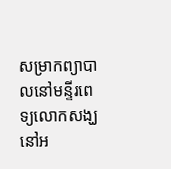សម្រាកព្យាបាលនៅមន្ទីរពេទ្យលោកសង្ឃ នៅអ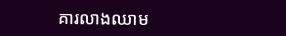គារលាងឈាម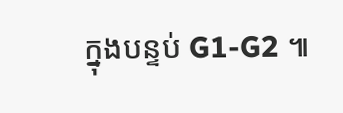ក្នុងបន្ទប់ G1-G2 ៕